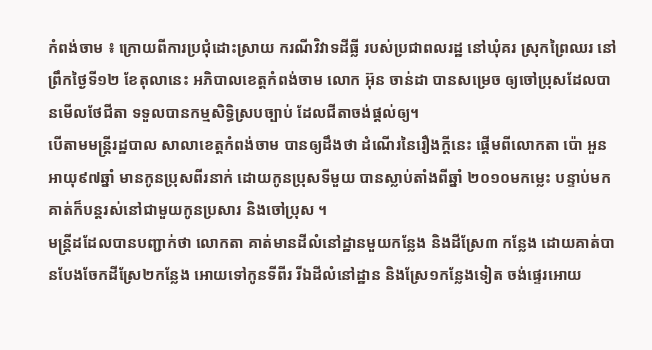កំពង់ចាម ៖ ក្រោយពីការប្រជុំដោះស្រាយ ករណីវិវាទដីធ្លី របស់ប្រជាពលរដ្ឋ នៅឃុំគរ ស្រុកព្រៃឈរ នៅព្រឹកថ្ងៃទី១២ ខែតុលានេះ អភិបាលខេត្តកំពង់ចាម លោក អ៊ុន ចាន់ដា បានសម្រេច ឲ្យចៅប្រុសដែលបានមើលថែជីតា ទទួលបានកម្មសិទ្ធិស្របច្បាប់ ដែលជីតាចង់ផ្តល់ឲ្យ។
បើតាមមន្ត្រីរដ្ឋបាល សាលាខេត្តកំពង់ចាម បានឲ្យដឹងថា ដំណើរនៃរឿងក្តីនេះ ផ្តើមពីលោកតា ប៉ោ អួន អាយុ៩៧ឆ្នាំ មានកូនប្រុសពីរនាក់ ដោយកូនប្រុសទីមួយ បានស្លាប់តាំងពីឆ្នាំ ២០១០មកម្លេះ បន្ទាប់មក គាត់ក៏បន្តរស់នៅជាមួយកូនប្រសារ និងចៅប្រុស ។
មន្ត្រីដដែលបានបញ្ជាក់ថា លោកតា គាត់មានដីលំនៅដ្ឋានមួយកន្លែង និងដីស្រែ៣ កន្លែង ដោយគាត់បានបែងចែកដីស្រែ២កន្លែង អោយទៅកូនទីពីរ រីឯដីលំនៅដ្ឋាន និងស្រែ១កន្លែងទៀត ចង់ផ្ទេរអោយ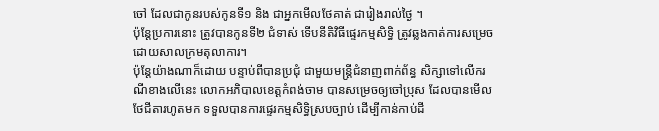ចៅ ដែលជាកូនរបស់កូនទី១ និង ជាអ្នកមើលថែគាត់ ជារៀងរាល់ថ្ងៃ ។
ប៉ុន្តែប្រការនោះ ត្រូវបានកូនទី២ ជំទាស់ ទើបនីតិវិធីផ្ទេរកម្មសិទ្ធិ ត្រូវឆ្លងកាត់ការសម្រេច ដោយសាលក្រមតុលាការ។
ប៉ុន្តែយ៉ាងណាក៏ដោយ បន្ទាប់ពីបានប្រជុំ ជាមួយមន្ត្រីជំនាញពាក់ព័ន្ធ សិក្សាទៅលើករណីខាងលើនេះ លោកអភិបាលខេត្តកំពង់ចាម បានសម្រេចឲ្យចៅប្រុស ដែលបានមើលថែជីតារហូតមក ទទួលបានការផ្ទេរកម្មសិទ្ធិស្របច្បាប់ ដើម្បីកាន់កាប់ដី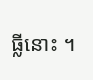ធ្លីនោះ ។